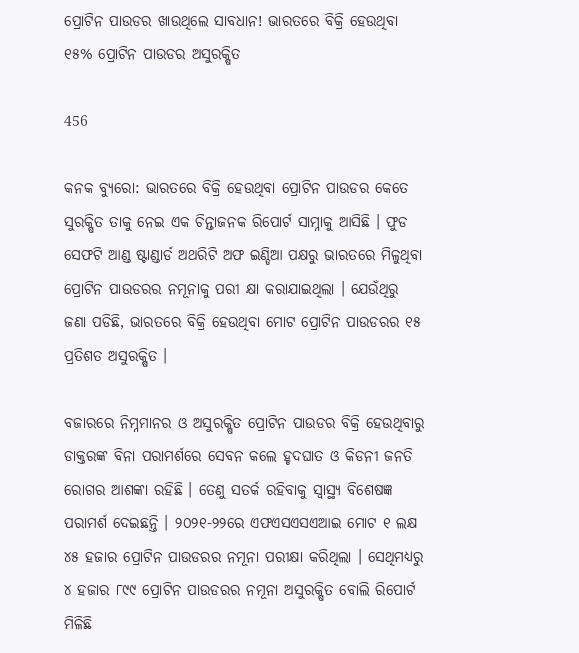ପ୍ରୋଟିନ ପାଉଡର ଖାଉଥିଲେ ସାବଧାନ! ଭାରତରେ ବିକ୍ରି ହେଉଥିବା ୧୫% ପ୍ରୋଟିନ ପାଉଡର ଅସୁରକ୍ଷିତ

456

କନକ ବ୍ୟୁରୋ: ଭାରତରେ ବିକ୍ରି ହେଉଥିବା ପ୍ରୋଟିନ ପାଉଡର କେତେ ସୁରକ୍ଷିତ ତାକୁ ନେଇ ଏକ ଚିନ୍ତାଜନକ ରିପୋର୍ଟ ସାମ୍ନାକୁ ଆସିଛି । ଫୁଡ ସେଫଟି ଆଣ୍ଡ ଷ୍ଟାଣ୍ଡାର୍ଡ ଅଥରିଟି ଅଫ ଇଣ୍ଡିଆ ପକ୍ଷରୁ ଭାରତରେ ମିଳୁଥିବା ପ୍ରୋଟିନ ପାଉଡରର ନମୂନାକୁ ପରୀ କ୍ଷା କରାଯାଇଥିଲା । ଯେଉଁଥିରୁ ଜଣା ପଡିଛି, ଭାରତରେ ବିକ୍ରି ହେଉଥିବା ମୋଟ ପ୍ରୋଟିନ ପାଉଡରର ୧୫ ପ୍ରତିଶତ ଅସୁରକ୍ଷିତ ।

ବଜାରରେ ନିମ୍ନମାନର ଓ ଅସୁରକ୍ଷିତ ପ୍ରୋଟିନ ପାଉଡର ବିକ୍ରି ହେଉଥିବାରୁ ଡାକ୍ତରଙ୍କ ବିନା ପରାମର୍ଶରେ ସେବନ କଲେ ହୃଦଘାତ ଓ କିଡନୀ ଜନତି ରୋଗର ଆଶଙ୍କା ରହିଛି । ତେଣୁ ସତର୍କ ରହିବାକୁ ସ୍ୱାସ୍ଥ୍ୟ ବିଶେଷଜ୍ଞ ପରାମର୍ଶ ଦେଇଛନ୍ତି । ୨୦୨୧-୨୨ରେ ଏଫଏସଏସଏଆଇ ମୋଟ ୧ ଲକ୍ଷ ୪୫ ହଜାର ପ୍ରୋଟିନ ପାଉଡରର ନମୂନା ପରୀକ୍ଷା କରିଥିଲା । ସେଥିମଧ୍ୟରୁ ୪ ହଜାର ୮୯୯ ପ୍ରୋଟିନ ପାଉଡରର ନମୂନା ଅସୁରକ୍ଷିତ ବୋଲି ରିପୋର୍ଟ ମିଳିଛି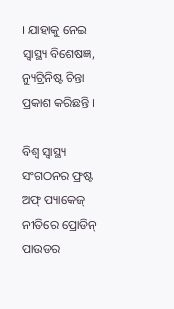। ଯାହାକୁ ନେଇ ସ୍ୱାସ୍ଥ୍ୟ ବିଶେଷଜ୍ଞ, ନ୍ୟୁଟ୍ରିନିଷ୍ଟ ଚିନ୍ତା ପ୍ରକାଶ କରିଛନ୍ତି ।

ବିଶ୍ୱ ସ୍ୱାସ୍ଥ୍ୟ ସଂଗଠନର ଫ୍ରଷ୍ଟ ଅଫ୍ ପ୍ୟାକେଜ୍ ନୀତିରେ ପ୍ରୋଡିନ୍ ପାଉଡର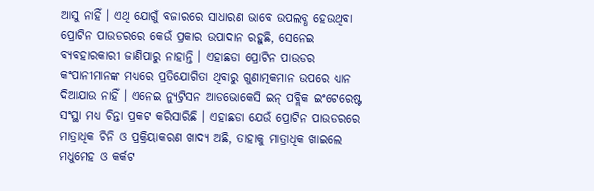ଆସୁ ନାହିଁ । ଏଥି ଯୋଗୁଁ ବଜାରରେ ସାଧାରଣ ଭାବେ ଉପଲବ୍ଧ ହେଉଥିବା ପ୍ରୋଟିନ ପାଉଡରରେ କେଉଁ ପ୍ରକାର ଉପାଦାନ ରହୁଛି, ସେନେଇ ବ୍ୟବହାରକାରୀ ଜାଣିପାରୁ ନାହାନ୍ତି । ଏହାଛଡା ପ୍ରୋଟିନ ପାଉଡର କଂପାନୀମାନଙ୍କ ମଧ୍ୟରେ ପ୍ରତିଯୋଗିତା ଥିବାରୁ ଗୁଣାତ୍ମକମାନ ଉପରେ ଧ୍ୟାନ ଦିଆଯାଉ ନାହିଁ । ଏନେଇ ନ୍ୟୁଟ୍ରିସନ ଆଡଭୋକେସି ଇନ୍ ପବ୍ଲିକ ଇଂଟେରେଷ୍ଟ ସଂସ୍ଥା ମଧ୍ୟ ଚିନ୍ତା ପ୍ରକଟ କରିସାରିଛି । ଏହାଛଡା ଯେଉଁ ପ୍ରୋଟିନ ପାଉଡରରେ ମାତ୍ରାଧିକ ଚିନି ଓ ପ୍ରକ୍ରିୟାକରଣ ଖାଦ୍ୟ ଅଛି, ତାହାକୁ ମାତ୍ରାଧିକ ଖାଇଲେ ମଧୁମେହ ଓ କର୍କଟ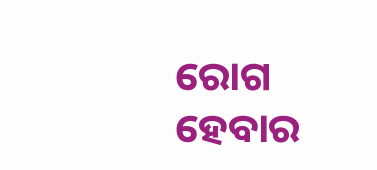ରୋଗ ହେବାର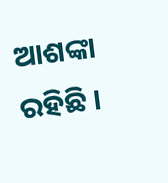ଆଶଙ୍କା ରହିଛି ।